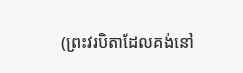(ព្រះវរបិតាដែលគង់នៅ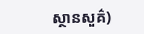ស្ថានសួគ៌)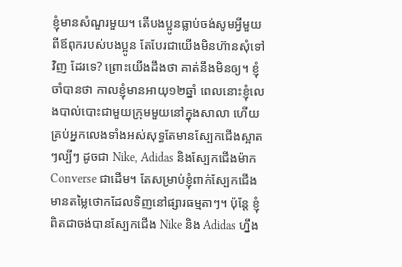ខ្ញុំមានសំណួរមួយ។ តើបងប្អូនធ្លាប់ចង់សូមអ្វីមួយពីឪពុករបស់បងប្អូន តែបែរជាយើងមិនហ៊ានសុំទៅវិញ ដែរទេ? ព្រោះយើងដឹងថា គាត់នឹងមិនឲ្យ។ ខ្ញុំចាំបានថា កាលខ្ញុំមានអាយុ១២ឆ្នាំ ពេលនោះខ្ញុំលេងបាល់បោះជាមួយក្រុមមួយនៅក្នុងសាលា ហើយគ្រប់អ្នកលេងទាំងអស់សុទ្ធតែមានស្បែកជើងស្អាតៗល្បីៗ ដូចជា Nike, Adidas និងស្បែកជើងម៉ាក Converse ជាដើម។ តែសម្រាប់ខ្ញុំពាក់ស្បែកជើងមានតម្លៃថោកដែលទិញនៅផ្សារធម្មតាៗ។ ប៉ុន្តែ ខ្ញុំពិតជាចង់បានស្បែកជើង Nike និង Adidas ហ្នឹង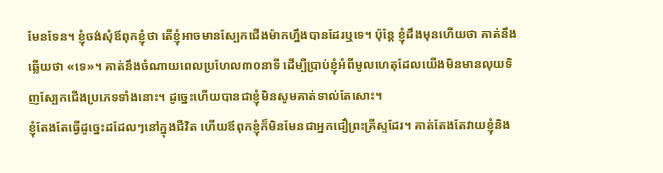មែនទែន។ ខ្ញុំចង់សុំឪពុកខ្ញុំថា តើខ្ញុំអាចមានស្បែកជើងម៉ាកហ្នឹងបានដែរឬទេ។ ប៉ុន្តែ ខ្ញុំដឹងមុនហើយថា គាត់នឹងឆ្លើយថា «ទេ»។ គាត់នឹងចំណាយពេលប្រហែល៣០នាទី ដើម្បីប្រាប់ខ្ញុំអំពីមូលហេតុដែលយើងមិនមានលុយទិញស្បែកជើងប្រភេទទាំងនោះ។ ដូច្នេះហើយបានជាខ្ញុំមិនសូមគាត់ទាល់តែសោះ។
ខ្ញុំតែងតែធ្វើដូច្នេះដដែលៗនៅក្នុងជីវិត ហើយឪពុកខ្ញុំក៏មិនមែនជាអ្នកជឿព្រះគ្រីស្ទដែរ។ គាត់តែងតែវាយខ្ញុំនិង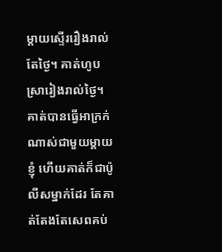ម្ដាយស្ទើររឿងរាល់តែថ្ងៃ។ គាត់ហូបស្រារៀងរាល់ថ្ងៃ។ គាត់បានធ្វើអាក្រក់ណាស់ជាមួយម្ដាយខ្ញុំ ហើយគាត់ក៏ជាប៉ូលីសម្នាក់ដែរ តែគាត់តែងតែសេពគប់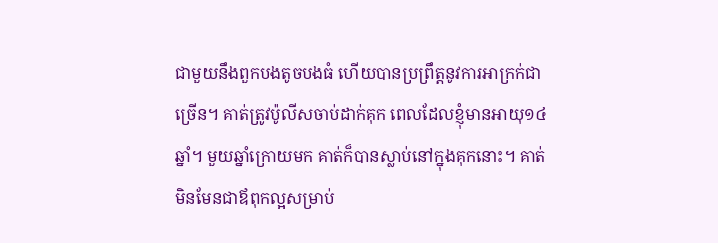ជាមួយនឹងពួកបងតូចបងធំ ហើយបានប្រព្រឹត្តនូវការអាក្រក់ជាច្រើន។ គាត់ត្រូវប៉ូលីសចាប់ដាក់គុក ពេលដែលខ្ញុំមានអាយុ១៤ឆ្នាំ។ មួយឆ្នាំក្រោយមក គាត់ក៏បានស្លាប់នៅក្នុងគុកនោះ។ គាត់មិនមែនជាឪពុកល្អសម្រាប់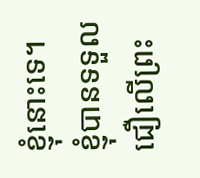ខ្ញុំនោះទេ។
ខ្ញុំបានទទួលជឿលើព្រះ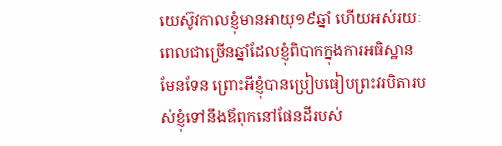យេស៊ូវកាលខ្ញុំមានអាយុ១៩ឆ្នាំ ហើយអស់រយៈពេលជាច្រើនឆ្នាំដែលខ្ញុំពិបាកក្នុងការអធិស្ឋានមែនទែន ព្រោះអីខ្ញុំបានប្រៀបធៀបព្រះវរបិតារបស់ខ្ញុំទៅនឹងឪពុកនៅផែនដីរបស់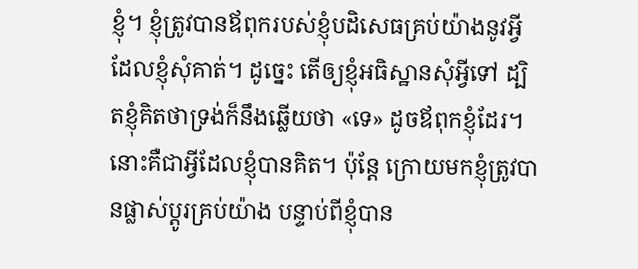ខ្ញុំ។ ខ្ញុំត្រូវបានឪពុករបស់ខ្ញុំបដិសេធគ្រប់យ៉ាងនូវអ្វីដែលខ្ញុំសុំគាត់។ ដូច្នេះ តើឲ្យខ្ញុំអធិស្ឋានសុំអ្វីទៅ ដ្បិតខ្ញុំគិតថាទ្រង់ក៏នឹងឆ្លើយថា «ទេ» ដូចឪពុកខ្ញុំដែរ។
នោះគឺជាអ្វីដែលខ្ញុំបានគិត។ ប៉ុន្តែ ក្រោយមកខ្ញុំត្រូវបានផ្លាស់ប្តូរគ្រប់យ៉ាង បន្ទាប់ពីខ្ញុំបាន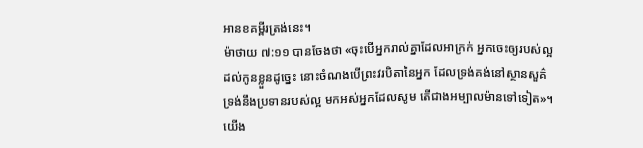អានខគម្ពីរត្រង់នេះ។
ម៉ាថាយ ៧:១១ បានចែងថា «ចុះបើអ្នករាល់គ្នាដែលអាក្រក់ អ្នកចេះឲ្យរបស់ល្អដល់កូនខ្លួនដូច្នេះ នោះចំណងបើព្រះវរបិតានៃអ្នក ដែលទ្រង់គង់នៅស្ថានសួគ៌ ទ្រង់នឹងប្រទានរបស់ល្អ មកអស់អ្នកដែលសូម តើជាងអម្បាលម៉ានទៅទៀត»។
យើង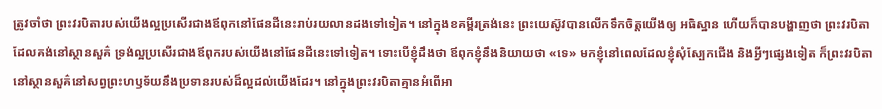ត្រូវចាំថា ព្រះវរបិតារបស់យើងល្អប្រសើរជាងឪពុកនៅផែនដីនេះរាប់រយលានដងទៅទៀត។ នៅក្នុងខគម្ពីរត្រង់នេះ ព្រះយេស៊ូវបានលើកទឹកចិត្តយើងឲ្យ អធិស្ឋាន ហើយក៏បានបង្ហាញថា ព្រះវរបិតាដែលគង់នៅស្ថានសួគ៌ ទ្រង់ល្អប្រសើរជាងឪពុករបស់យើងនៅផែនដីនេះទៅទៀត។ ទោះបើខ្ញុំដឹងថា ឪពុកខ្ញុំនឹងនិយាយថា «ទេ» មកខ្ញុំនៅពេលដែលខ្ញុំសុំស្បែកជើង និងអ្វីៗផ្សេងទៀត ក៏ព្រះវរបិតានៅស្ថានសួគ៌នៅសព្វព្រះហឫទ័យនឹងប្រទានរបស់ដ៏ល្អដល់យើងដែរ។ នៅក្នុងព្រះវរបិតាគ្មានអំពើអា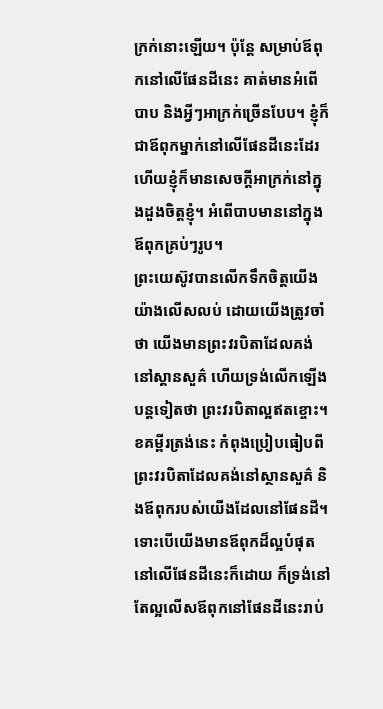ក្រក់នោះឡើយ។ ប៉ុន្តែ សម្រាប់ឪពុកនៅលើផែនដីនេះ គាត់មានអំពើបាប និងអ្វីៗអាក្រក់ច្រើនបែប។ ខ្ញុំក៏ជាឪពុកម្នាក់នៅលើផែនដីនេះដែរ ហើយខ្ញុំក៏មានសេចក្តីអាក្រក់នៅក្នុងដួងចិត្តខ្ញុំ។ អំពើបាបមាននៅក្នុងឪពុកគ្រប់ៗរូប។
ព្រះយេស៊ូវបានលើកទឹកចិត្តយើងយ៉ាងលើសលប់ ដោយយើងត្រូវចាំថា យើងមានព្រះវរបិតាដែលគង់នៅស្ដានសួគ៌ ហើយទ្រង់លើកឡើងបន្តទៀតថា ព្រះវរបិតាល្អឥតខ្ចោះ។ ខគម្ពីរត្រង់នេះ កំពុងប្រៀបធៀបពីព្រះវរបិតាដែលគង់នៅស្ថានសួគ៌ និងឪពុករបស់យើងដែលនៅផែនដី។ ទោះបើយើងមានឪពុកដ៏ល្អបំផុតនៅលើផែនដីនេះក៏ដោយ ក៏ទ្រង់នៅតែល្អលើសឪពុកនៅផែនដីនេះរាប់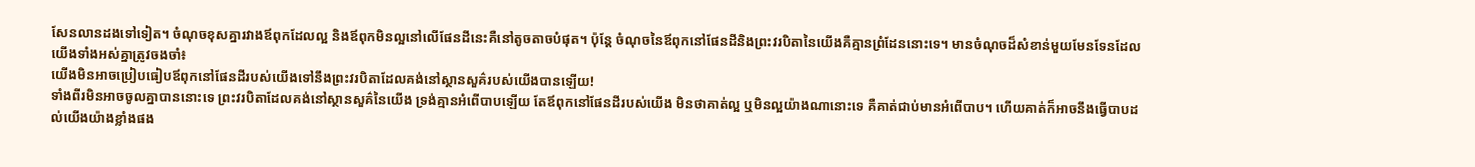សែនលានដងទៅទៀត។ ចំណុចខុសគ្នារវាងឪពុកដែលល្អ និងឪពុកមិនល្អនៅលើផែនដីនេះគឺនៅតូចតាចបំផុត។ ប៉ុន្តែ ចំណុចនៃឪពុកនៅផែនដីនិងព្រះវរបិតានៃយើងគឺគ្មានព្រំដែននោះទេ។ មានចំណុចដ៏សំខាន់មួយមែនទែនដែលយើងទាំងអស់គ្នាត្រូវចងចាំ៖
យើងមិនអាចប្រៀបធៀបឪពុកនៅផែនដីរបស់យើងទៅនឹងព្រះវរបិតាដែលគង់នៅស្ថានសួគ៌របស់យើងបានឡើយ!
ទាំងពីរមិនអាចចូលគ្នាបាននោះទេ ព្រះវរបិតាដែលគង់នៅស្ថានសួគ៌នៃយើង ទ្រង់គ្មានអំពើបាបឡើយ តែឪពុកនៅផែនដីរបស់យើង មិនថាគាត់ល្អ ឬមិនល្អយ៉ាងណានោះទេ គឺគាត់ជាប់មានអំពើបាប។ ហើយគាត់ក៏អាចនឹងធ្វើបាបដល់យើងយ៉ាងខ្លាំងផង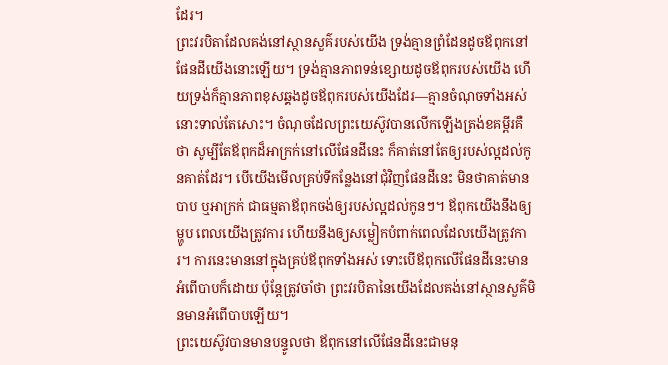ដែរ។
ព្រះវរបិតាដែលគង់នៅស្ថានសួគ៌របស់យើង ទ្រង់គ្មានព្រំដែនដូចឪពុកនៅផែនដីយើងនោះឡើយ។ ទ្រង់គ្មានភាពទន់ខ្សោយដូចឪពុករបស់យើង ហើយទ្រង់ក៏គ្មានភាពខុសឆ្គងដូចឪពុករបស់យើងដែរ—គ្មានចំណុចទាំងអស់នោះទាល់តែសោះ។ ចំណុចដែលព្រះយេស៊ូវបានលើកឡើងត្រង់ខគម្ពីរគឺថា សូម្បីតែឪពុកដ៏អាក្រក់នៅលើផែនដីនេះ ក៏គាត់នៅតែឲ្យរបស់ល្អដល់កូនគាត់ដែរ។ បើយើងមើលគ្រប់ទីកន្លែងនៅជុំវិញផែនដីនេះ មិនថាគាត់មានបាប ឬអាក្រក់ ជាធម្មតាឪពុកចង់ឲ្យរបស់ល្អដល់កូនៗ។ ឪពុកយើងនឹងឲ្យម្ហូប ពេលយើងត្រូវការ ហើយនឹងឲ្យសម្លៀកបំពាក់ពេលដែលយើងត្រូវការ។ ការនេះមាននៅក្នុងគ្រប់ឪពុកទាំងអស់ ទោះបើឪពុកលើផែនដីនេះមានអំពើបាបក៏ដោយ ប៉ុន្តែត្រូវចាំថា ព្រះវរបិតានៃយើងដែលគង់នៅស្ថានសួគ៌មិនមានអំពើបាបឡើយ។
ព្រះយេស៊ូវបានមានបន្ទូលថា ឪពុកនៅលើផែនដីនេះជាមនុ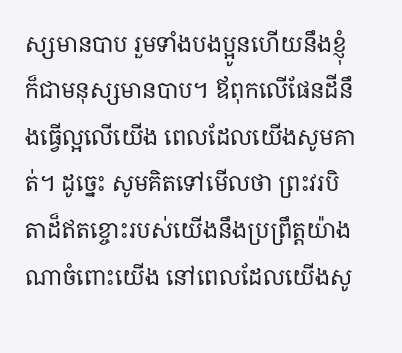ស្សមានបាប រួមទាំងបងប្អូនហើយនឹងខ្ញុំក៏ជាមនុស្សមានបាប។ ឪពុកលើផែនដីនឹងធ្វើល្អលើយើង ពេលដែលយើងសូមគាត់។ ដូច្នេះ សូមគិតទៅមើលថា ព្រះវរបិតាដ៏ឥតខ្ចោះរបស់យើងនឹងប្រព្រឹត្តយ៉ាងណាចំពោះយើង នៅពេលដែលយើងសូ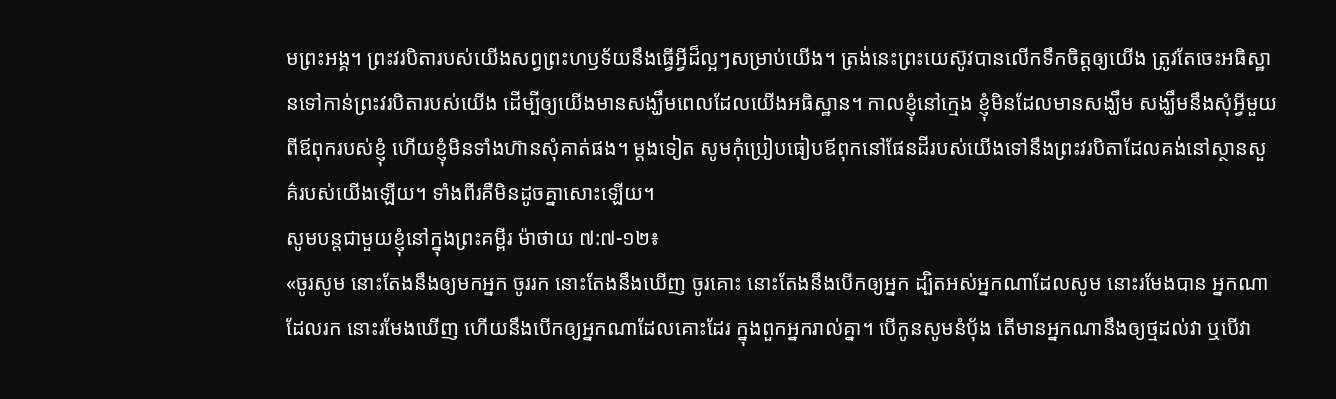មព្រះអង្គ។ ព្រះវរបិតារបស់យើងសព្វព្រះហឫទ័យនឹងធ្វើអ្វីដ៏ល្អៗសម្រាប់យើង។ ត្រង់នេះព្រះយេស៊ូវបានលើកទឹកចិត្តឲ្យយើង ត្រូវតែចេះអធិស្ឋានទៅកាន់ព្រះវរបិតារបស់យើង ដើម្បីឲ្យយើងមានសង្ឃឹមពេលដែលយើងអធិស្ឋាន។ កាលខ្ញុំនៅក្មេង ខ្ញុំមិនដែលមានសង្ឃឹម សង្ឃឹមនឹងសុំអ្វីមួយពីឪពុករបស់ខ្ញុំ ហើយខ្ញុំមិនទាំងហ៊ានសុំគាត់ផង។ ម្ដងទៀត សូមកុំប្រៀបធៀបឪពុកនៅផែនដីរបស់យើងទៅនឹងព្រះវរបិតាដែលគង់នៅស្ថានសួគ៌របស់យើងឡើយ។ ទាំងពីរគឺមិនដូចគ្នាសោះឡើយ។
សូមបន្តជាមួយខ្ញុំនៅក្នុងព្រះគម្ពីរ ម៉ាថាយ ៧:៧-១២៖
«ចូរសូម នោះតែងនឹងឲ្យមកអ្នក ចូររក នោះតែងនឹងឃើញ ចូរគោះ នោះតែងនឹងបើកឲ្យអ្នក ដ្បិតអស់អ្នកណាដែលសូម នោះរមែងបាន អ្នកណាដែលរក នោះរមែងឃើញ ហើយនឹងបើកឲ្យអ្នកណាដែលគោះដែរ ក្នុងពួកអ្នករាល់គ្នា។ បើកូនសូមនំបុ័ង តើមានអ្នកណានឹងឲ្យថ្មដល់វា ឬបើវា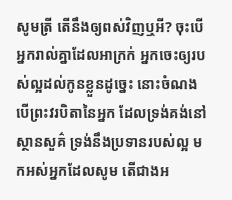សូមត្រី តើនឹងឲ្យពស់វិញឬអី? ចុះបើអ្នករាល់គ្នាដែលអាក្រក់ អ្នកចេះឲ្យរបស់ល្អដល់កូនខ្លួនដូច្នេះ នោះចំណងបើព្រះវរបិតានៃអ្នក ដែលទ្រង់គង់នៅស្ថានសួគ៌ ទ្រង់នឹងប្រទានរបស់ល្អ មកអស់អ្នកដែលសូម តើជាងអ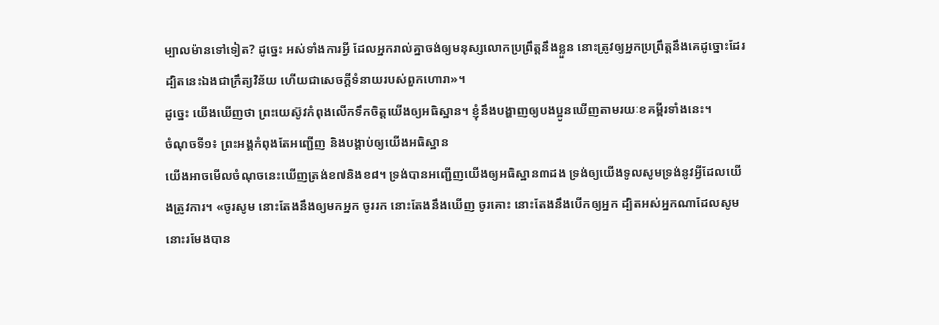ម្បាលម៉ានទៅទៀត? ដូច្នេះ អស់ទាំងការអ្វី ដែលអ្នករាល់គ្នាចង់ឲ្យមនុស្សលោកប្រព្រឹត្តនឹងខ្លួន នោះត្រូវឲ្យអ្នកប្រព្រឹត្តនឹងគេដូច្នោះដែរ ដ្បិតនេះឯងជាក្រឹត្យវិន័យ ហើយជាសេចក្តីទំនាយរបស់ពួកហោរា»។
ដូច្នេះ យើងឃើញថា ព្រះយេស៊ូវកំពុងលើកទឹកចិត្តយើងឲ្យអធិស្ឋាន។ ខ្ញុំនឹងបង្ហាញឲ្យបងប្អូនឃើញតាមរយៈខគម្ពីរទាំងនេះ។
ចំណុចទី១៖ ព្រះអង្គកំពុងតែអញ្ជើញ និងបង្គាប់ឲ្យយើងអធិស្ឋាន
យើងអាចមើលចំណុចនេះឃើញត្រង់ខ៧និងខ៨។ ទ្រង់បានអញ្ជើញយើងឲ្យអធិស្ឋាន៣ដង ទ្រង់ឲ្យយើងទូលសូមទ្រង់នូវអ្វីដែលយើងត្រូវការ។ «ចូរសូម នោះតែងនឹងឲ្យមកអ្នក ចូររក នោះតែងនឹងឃើញ ចូរគោះ នោះតែងនឹងបើកឲ្យអ្នក ដ្បិតអស់អ្នកណាដែលសូម នោះរមែងបាន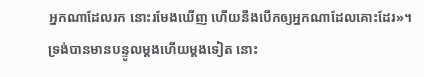អ្នកណាដែលរក នោះរមែងឃើញ ហើយនឹងបើកឲ្យអ្នកណាដែលគោះដែរ»។
ទ្រង់បានមានបន្ទូលម្ដងហើយម្ដងទៀត នោះ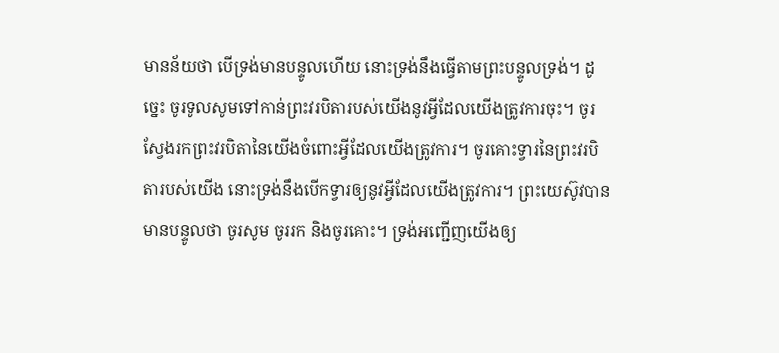មានន័យថា បើទ្រង់មានបន្ទូលហើយ នោះទ្រង់នឹងធ្វើតាមព្រះបន្ទូលទ្រង់។ ដូច្នេះ ចូរទូលសូមទៅកាន់ព្រះវរបិតារបស់យើងនូវអ្វីដែលយើងត្រូវការចុះ។ ចូរស្វែងរកព្រះវរបិតានៃយើងចំពោះអ្វីដែលយើងត្រូវការ។ ចូរគោះទ្វារនៃព្រះវរបិតារបស់យើង នោះទ្រង់នឹងបើកទ្វារឲ្យនូវអ្វីដែលយើងត្រូវការ។ ព្រះយេស៊ូវបានមានបន្ទូលថា ចូរសូម ចូររក និងចូរគោះ។ ទ្រង់អញ្ជើញយើងឲ្យ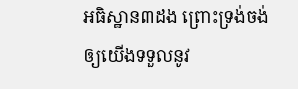អធិស្ឋាន៣ដង ព្រោះទ្រង់ចង់ឲ្យយើងទទួលនូវ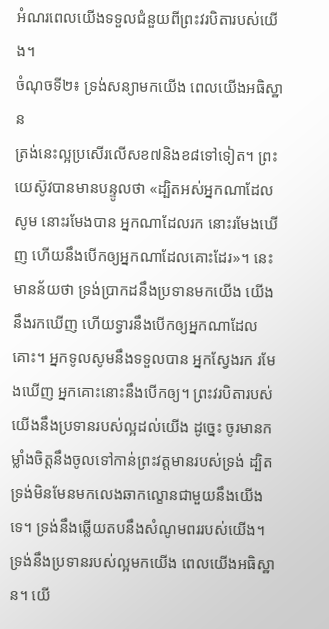អំណរពេលយើងទទួលជំនួយពីព្រះវរបិតារបស់យើង។
ចំណុចទី២៖ ទ្រង់សន្យាមកយើង ពេលយើងអធិស្ឋាន
ត្រង់នេះល្អប្រសើរលើសខ៧និងខ៨ទៅទៀត។ ព្រះយេស៊ូវបានមានបន្ទូលថា «ដ្បិតអស់អ្នកណាដែលសូម នោះរមែងបាន អ្នកណាដែលរក នោះរមែងឃើញ ហើយនឹងបើកឲ្យអ្នកណាដែលគោះដែរ»។ នេះមានន័យថា ទ្រង់ប្រាកដនឹងប្រទានមកយើង យើងនឹងរកឃើញ ហើយទ្វារនឹងបើកឲ្យអ្នកណាដែលគោះ។ អ្នកទូលសូមនឹងទទួលបាន អ្នកស្វែងរក រមែងឃើញ អ្នកគោះនោះនឹងបើកឲ្យ។ ព្រះវរបិតារបស់យើងនឹងប្រទានរបស់ល្អដល់យើង ដូច្នេះ ចូរមានកម្លាំងចិត្តនឹងចូលទៅកាន់ព្រះវត្តមានរបស់ទ្រង់ ដ្បិតទ្រង់មិនមែនមកលេងឆាកល្ខោនជាមួយនឹងយើងទេ។ ទ្រង់នឹងឆ្លើយតបនឹងសំណូមពររបស់យើង។ ទ្រង់នឹងប្រទានរបស់ល្អមកយើង ពេលយើងអធិស្ឋាន។ យើ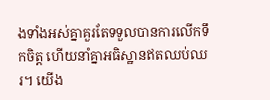ងទាំងអស់គ្នាគួរតែទទួលបានការលើកទឹកចិត្ត ហើយនាំគ្នាអធិស្ឋានឥតឈប់ឈរ។ យើង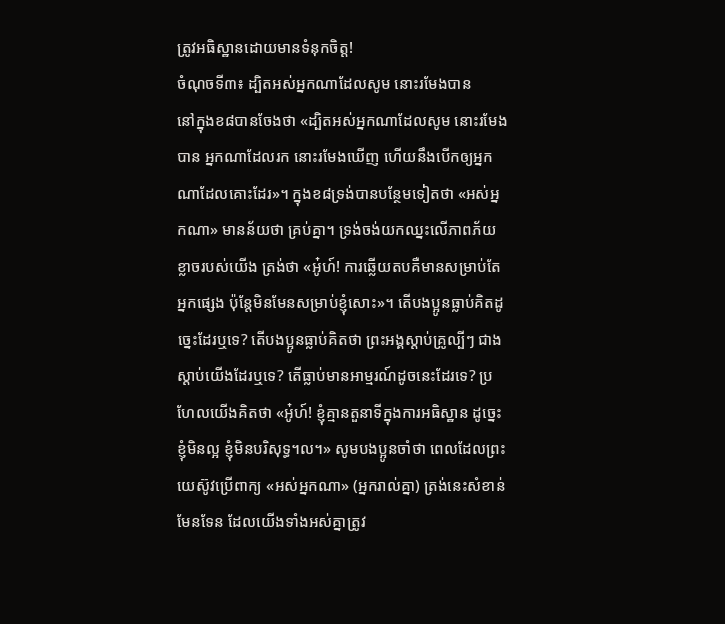ត្រូវអធិស្ឋានដោយមានទំនុកចិត្ត!
ចំណុចទី៣៖ ដ្បិតអស់អ្នកណាដែលសូម នោះរមែងបាន
នៅក្នុងខ៨បានចែងថា «ដ្បិតអស់អ្នកណាដែលសូម នោះរមែងបាន អ្នកណាដែលរក នោះរមែងឃើញ ហើយនឹងបើកឲ្យអ្នកណាដែលគោះដែរ»។ ក្នុងខ៨ទ្រង់បានបន្ថែមទៀតថា «អស់អ្នកណា» មានន័យថា គ្រប់គ្នា។ ទ្រង់ចង់យកឈ្នះលើភាពភ័យខ្លាចរបស់យើង ត្រង់ថា «អូ៎ហ៍! ការឆ្លើយតបគឺមានសម្រាប់តែអ្នកផ្សេង ប៉ុន្តែមិនមែនសម្រាប់ខ្ញុំសោះ»។ តើបងប្អូនធ្លាប់គិតដូច្នេះដែរឬទេ? តើបងប្អូនធ្លាប់គិតថា ព្រះអង្គស្ដាប់គ្រូល្បីៗ ជាងស្ដាប់យើងដែរឬទេ? តើធ្លាប់មានអាម្មរណ៍ដូចនេះដែរទេ? ប្រហែលយើងគិតថា «អូ៎ហ៍! ខ្ញុំគ្មានតួនាទីក្នុងការអធិស្ឋាន ដូច្នេះខ្ញុំមិនល្អ ខ្ញុំមិនបរិសុទ្ធ។ល។» សូមបងប្អូនចាំថា ពេលដែលព្រះយេស៊ូវប្រើពាក្យ «អស់អ្នកណា» (អ្នករាល់គ្នា) ត្រង់នេះសំខាន់មែនទែន ដែលយើងទាំងអស់គ្នាត្រូវ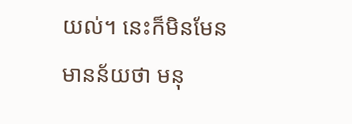យល់។ នេះក៏មិនមែនមានន័យថា មនុ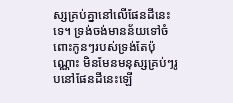ស្សគ្រប់គ្នានៅលើផែនដីនេះទេ។ ទ្រង់ចង់មានន័យទៅចំពោះកូនៗរបស់ទ្រង់តែប៉ុណ្ណោះ មិនមែនមនុស្សគ្រប់ៗរូបនៅផែនដីនេះឡើ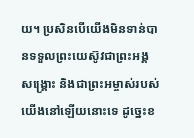យ។ ប្រសិនបើយើងមិនទាន់បានទទួលព្រះយេស៊ូវជាព្រះអង្គសង្គ្រោះ និងជាព្រះអម្ចាស់របស់យើងនៅឡើយនោះទេ ដូច្នេះខ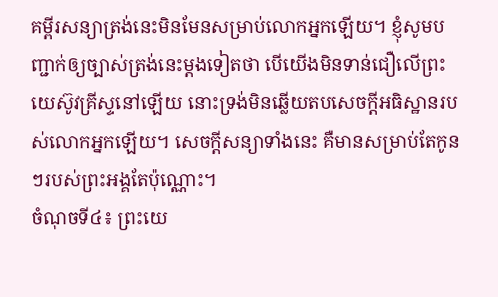គម្ពីរសន្យាត្រង់នេះមិនមែនសម្រាប់លោកអ្នកឡើយ។ ខ្ញុំសូមបញ្ជាក់ឲ្យច្បាស់ត្រង់នេះម្ដងទៀតថា បើយើងមិនទាន់ជឿលើព្រះយេស៊ូវគ្រីស្ទនៅឡើយ នោះទ្រង់មិនឆ្លើយតបសេចក្តីអធិស្ឋានរបស់លោកអ្នកឡើយ។ សេចក្តីសន្យាទាំងនេះ គឺមានសម្រាប់តែកូនៗរបស់ព្រះអង្គតែប៉ុណ្ណោះ។
ចំណុចទី៤៖ ព្រះយេ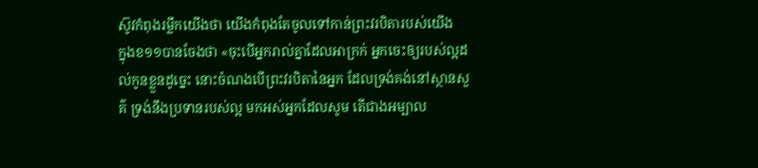ស៊ូវកំពុងរម្លឹកយើងថា យើងកំពុងតែចូលទៅកាន់ព្រះវរបិតារបស់យើង
ក្នុងខ១១បានចែងថា «ចុះបើអ្នករាល់គ្នាដែលអាក្រក់ អ្នកចេះឲ្យរបស់ល្អដល់កូនខ្លួនដូច្នេះ នោះចំណងបើព្រះវរបិតានៃអ្នក ដែលទ្រង់គង់នៅស្ថានសួគ៌ ទ្រង់នឹងប្រទានរបស់ល្អ មកអស់អ្នកដែលសូម តើជាងអម្បាល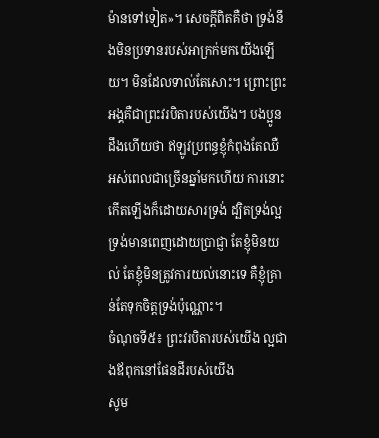ម៉ានទៅទៀត»។ សេចក្តីពិតគឺថា ទ្រង់នឹងមិនប្រទានរបស់អាក្រក់មកយើងឡើយ។ មិនដែលទាល់តែសោះ។ ព្រោះព្រះអង្គគឺជាព្រះវរបិតារបស់យើង។ បងប្អូនដឹងហើយថា ឥឡូវប្រពន្ធខ្ញុំកំពុងតែឈឺអស់ពេលជាច្រើនឆ្នាំមកហើយ ការនោះកើតឡើងក៏ដោយសារទ្រង់ ដ្បិតទ្រង់ល្អ ទ្រង់មានពេញដោយប្រាជ្ញា តែខ្ញុំមិនយល់ តែខ្ញុំមិនត្រូវការយល់នោះទេ គឺខ្ញុំគ្រាន់តែទុកចិត្តទ្រង់ប៉ុណ្ណោះ។
ចំណុចទី៥៖ ព្រះវរបិតារបស់យើង ល្អជាងឪពុកនៅផែនដីរបស់យើង
សូម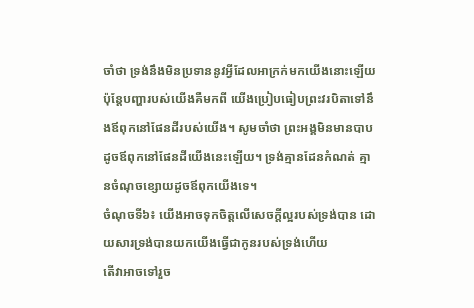ចាំថា ទ្រង់នឹងមិនប្រទាននូវអ្វីដែលអាក្រក់មកយើងនោះឡើយ ប៉ុន្តែបញ្ហារបស់យើងគឺមកពី យើងប្រៀបធៀបព្រះវរបិតាទៅនឹងឪពុកនៅផែនដីរបស់យើង។ សូមចាំថា ព្រះអង្គមិនមានបាបដូចឪពុកនៅផែនដីយើងនេះឡើយ។ ទ្រង់គ្មានដែនកំណត់ គ្មានចំណុចខ្សោយដូចឪពុកយើងទេ។
ចំណុចទី៦៖ យើងអាចទុកចិត្តលើសេចក្តីល្អរបស់ទ្រង់បាន ដោយសារទ្រង់បានយកយើងធ្វើជាកូនរបស់ទ្រង់ហើយ
តើវាអាចទៅរួច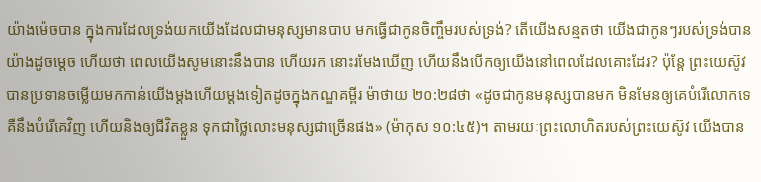យ៉ាងម៉េចបាន ក្នុងការដែលទ្រង់យកយើងដែលជាមនុស្សមានបាប មកធ្វើជាកូនចិញ្ចឹមរបស់ទ្រង់? តើយើងសន្មតថា យើងជាកូនៗរបស់ទ្រង់បានយ៉ាងដូចម្ដេច ហើយថា ពេលយើងសូមនោះនឹងបាន ហើយរក នោះរមែងឃើញ ហើយនឹងបើកឲ្យយើងនៅពេលដែលគោះដែរ? ប៉ុន្តែ ព្រះយេស៊ូវបានប្រទានចម្លើយមកកាន់យើងម្ដងហើយម្ដងទៀតដូចក្នុងកណ្ឌគម្ពីរ ម៉ាថាយ ២០:២៨ថា «ដូចជាកូនមនុស្សបានមក មិនមែនឲ្យគេបំរើលោកទេ គឺនឹងបំរើគេវិញ ហើយនិងឲ្យជីវិតខ្លួន ទុកជាថ្លៃលោះមនុស្សជាច្រើនផង» (ម៉ាកុស ១០:៤៥)។ តាមរយៈព្រះលោហិតរបស់ព្រះយេស៊ូវ យើងបាន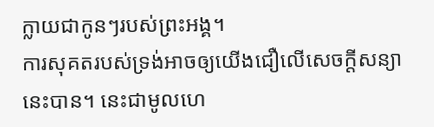ក្លាយជាកូនៗរបស់ព្រះអង្គ។
ការសុគតរបស់ទ្រង់អាចឲ្យយើងជឿលើសេចក្តីសន្យានេះបាន។ នេះជាមូលហេ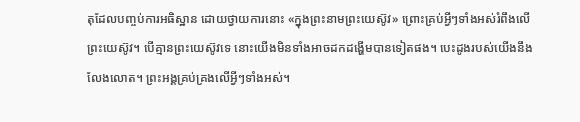តុដែលបញ្ចប់ការអធិស្ឋាន ដោយថ្វាយការនោះ «ក្នុងព្រះនាមព្រះយេស៊ូវ» ព្រោះគ្រប់អ្វីៗទាំងអស់រំពឹងលើព្រះយេស៊ូវ។ បើគ្មានព្រះយេស៊ូវទេ នោះយើងមិនទាំងអាចដកដង្ហើមបានទៀតផង។ បេះដូងរបស់យើងនឹងលែងលោត។ ព្រះអង្គគ្រប់គ្រងលើអ្វីៗទាំងអស់។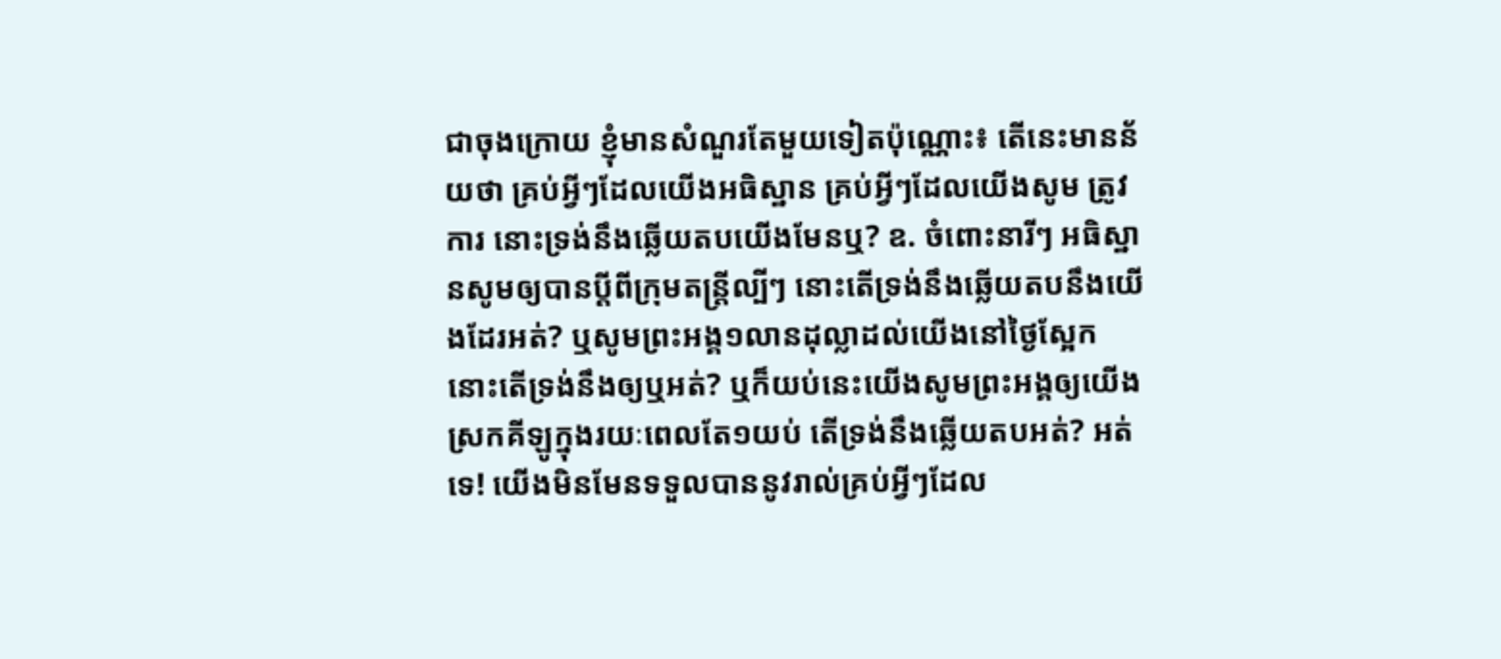ជាចុងក្រោយ ខ្ញុំមានសំណួរតែមួយទៀតប៉ុណ្ណោះ៖ តើនេះមានន័យថា គ្រប់អ្វីៗដែលយើងអធិស្ឋាន គ្រប់អ្វីៗដែលយើងសូម ត្រូវការ នោះទ្រង់នឹងឆ្លើយតបយើងមែនឬ? ឧ. ចំពោះនារីៗ អធិស្ឋានសូមឲ្យបានប្ដីពីក្រុមតន្ត្រីល្បីៗ នោះតើទ្រង់នឹងឆ្លើយតបនឹងយើងដែរអត់? ឬសូមព្រះអង្គ១លានដុល្លាដល់យើងនៅថ្ងៃស្អែក នោះតើទ្រង់នឹងឲ្យឬអត់? ឬក៏យប់នេះយើងសូមព្រះអង្គឲ្យយើងស្រកគីឡូក្នុងរយៈពេលតែ១យប់ តើទ្រង់នឹងឆ្លើយតបអត់? អត់ទេ! យើងមិនមែនទទួលបាននូវរាល់គ្រប់អ្វីៗដែល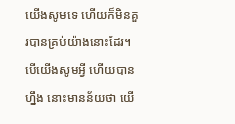យើងសូមទេ ហើយក៏មិនគួរបានគ្រប់យ៉ាងនោះដែរ។ បើយើងសូមអ្វី ហើយបានហ្នឹង នោះមានន័យថា យើ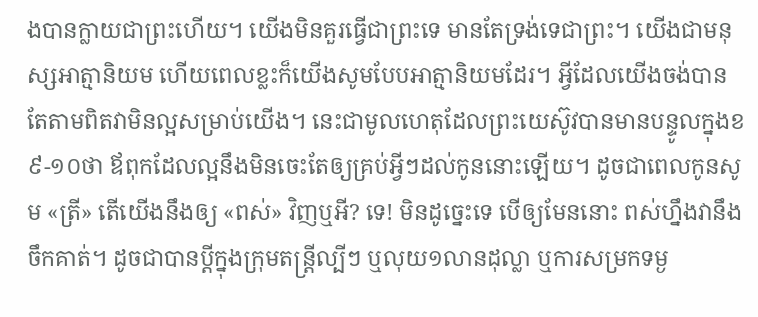ងបានក្លាយជាព្រះហើយ។ យើងមិនគួរធ្វើជាព្រះទេ មានតែទ្រង់ទេជាព្រះ។ យើងជាមនុស្សអាត្មានិយម ហើយពេលខ្លះក៏យើងសូមបែបអាត្មានិយមដែរ។ អ្វីដែលយើងចង់បាន តែតាមពិតវាមិនល្អសម្រាប់យើង។ នេះជាមូលហេតុដែលព្រះយេស៊ូវបានមានបន្ទូលក្នុងខ៩-១០ថា ឪពុកដែលល្អនឹងមិនចេះតែឲ្យគ្រប់អ្វីៗដល់កូននោះឡើយ។ ដូចជាពេលកូនសូម «ត្រី» តើយើងនឹងឲ្យ «ពស់» វិញឬអី? ទេ! មិនដូច្នេះទេ បើឲ្យមែននោះ ពស់ហ្នឹងវានឹងចឹកគាត់។ ដូចជាបានប្ដីក្នុងក្រុមតន្ត្រីល្បីៗ ឬលុយ១លានដុល្លា ឬការសម្រកទម្ង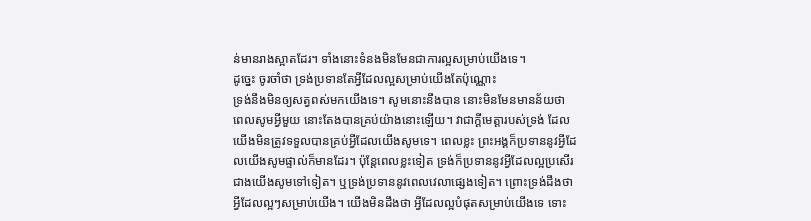ន់មានរាងស្អាតដែរ។ ទាំងនោះទំនងមិនមែនជាការល្អសម្រាប់យើងទេ។
ដូច្នេះ ចូរចាំថា ទ្រង់ប្រទានតែអ្វីដែលល្អសម្រាប់យើងតែប៉ុណ្ណោះ
ទ្រង់នឹងមិនឲ្យសត្វពស់មកយើងទេ។ សូមនោះនឹងបាន នោះមិនមែនមានន័យថា ពេលសូមអ្វីមួយ នោះតែងបានគ្រប់យ៉ាងនោះឡើយ។ វាជាក្ដីមេត្តារបស់ទ្រង់ ដែលយើងមិនត្រូវទទួលបានគ្រប់អ្វីដែលយើងសូមទេ។ ពេលខ្លះ ព្រះអង្គក៏ប្រទាននូវអ្វីដែលយើងសូមផ្ទាល់ក៏មានដែរ។ ប៉ុន្តែពេលខ្លះទៀត ទ្រង់ក៏ប្រទាននូវអ្វីដែលល្អប្រសើរជាងយើងសូមទៅទៀត។ ឬទ្រង់ប្រទាននូវពេលវេលាផ្សេងទៀត។ ព្រោះទ្រង់ដឹងថា អ្វីដែលល្អៗសម្រាប់យើង។ យើងមិនដឹងថា អ្វីដែលល្អបំផុតសម្រាប់យើងទេ ទោះ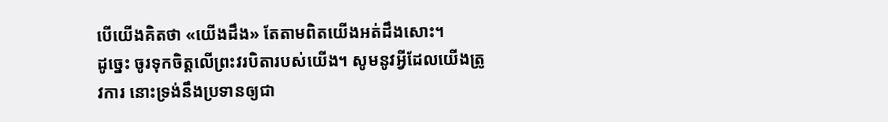បើយើងគិតថា «យើងដឹង» តែតាមពិតយើងអត់ដឹងសោះ។
ដូច្នេះ ចូរទុកចិត្តលើព្រះវរបិតារបស់យើង។ សូមនូវអ្វីដែលយើងត្រូវការ នោះទ្រង់នឹងប្រទានឲ្យជា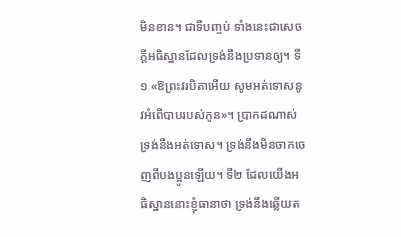មិនខាន។ ជាទីបញ្ចប់ ទាំងនេះជាសេចក្ដីអធិស្ឋានដែលទ្រង់នឹងប្រទានឲ្យ។ ទី១ «ឱព្រះវរបិតាអើយ សូមអត់ទោសនូវអំពើបាបរបស់កូន»។ ប្រាកដណាស់ទ្រង់នឹងអត់ទោស។ ទ្រង់នឹងមិនចាកចេញពីបងប្អូនឡើយ។ ទី២ ដែលយើងអធិស្ឋាននោះខ្ញុំធានាថា ទ្រង់នឹងឆ្លើយត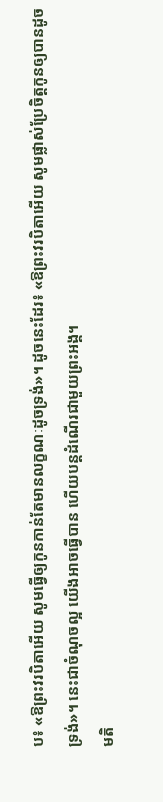ប៖ «ឱព្រះវរបិតាអើយ សូមធ្វើឲ្យកូនកាន់តែមានលក្ខណៈដូចទ្រង់»។ ដូចនេះដែរ៖ «ឱព្រះវរបិតាអើយ សូមផ្លាស់ប្រែចិត្តកូនឲ្យបានដូចទ្រង់»។ នេះជាចំណុចល្អ យើងអាចធ្វើបាន ហើយបន្តដំណើរជាមួយព្រះអង្គ។
មតិ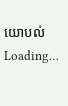យោបល់
Loading…